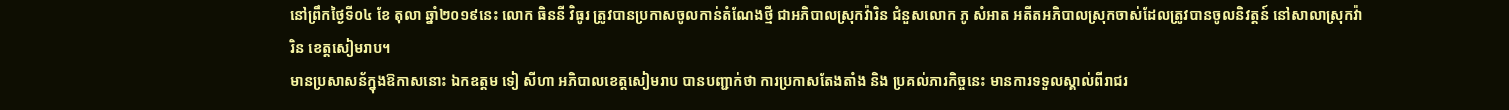នៅព្រឹកថ្ងៃទី០៤ ខែ តុលា ឆ្នាំ២០១៩នេះ លោក ធិននី វិធូរ ត្រូវបានប្រកាសចូលកាន់តំណែងថ្មី ជាអភិបាលស្រុកវ៉ារិន ជំនួសលោក ភូ សំអាត អតីតអភិបាលស្រុកចាស់ដែលត្រូវបានចូលនិវត្តន៍ នៅសាលាស្រុកវ៉ារិន ខេត្តសៀមរាប។
មានប្រសាសន័ក្នុងឱកាសនោះ ឯកឧត្តម ទៀ សីហា អភិបាលខេត្តសៀមរាប បានបញ្ជាក់ថា ការប្រកាសតែងតាំង និង ប្រគល់ភារកិច្ចនេះ មានការទទួលស្គាល់ពីរាជរ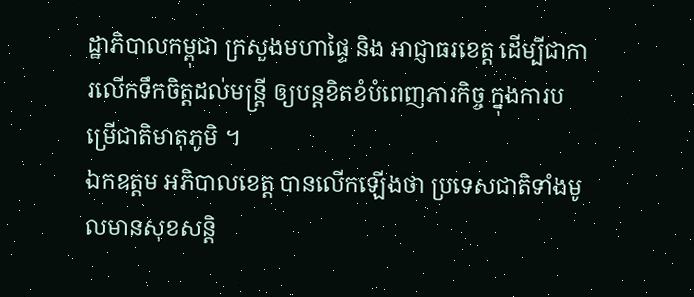ដ្ឋាភិបាលកម្ពុជា ក្រសួងមហាផ្ទៃ និង អាជ្ញាធរខេត្ត ដើម្បីជាការលើកទឹកចិត្តដល់មន្ត្រី ឲ្យបន្តខិតខំបំពេញភារកិច្ច ក្នុងការបម្រើជាតិមាតុភូមិ ។
ឯកឧត្តម អភិបាលខេត្ត បានលើកឡើងថា ប្រទេសជាតិទាំងមូលមានសុខសន្តិ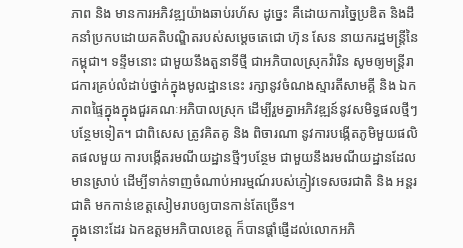ភាព និង មានការអភិវឌ្ឍយ៉ាងឆាប់រហ័ស ដូច្នេះ គឺដោយការច្នៃប្រឌិត និងដឹកនាំប្រកបដោយគតិបណ្ឌិតរបស់សម្ដេចតេជោ ហ៊ុន សែន នាយករដ្ឋមន្ត្រីនៃកម្ពុជា។ ទន្ទឹមនោះ ជាមួយនឹងតួនាទីថ្មី ជាអភិបាលស្រុកវ៉ារិន សូមឲ្យមន្ត្រីរាជការគ្រប់លំដាប់ថ្នាក់ក្នុងមូលដ្ឋាននេះ រក្សានូវចំណងស្មារតីសាមគ្គី និង ឯកភាពផ្ទៃក្នុងក្នុងជួរគណៈអភិបាលស្រុក ដើម្បីរួមគ្នាអភិវឌ្ឍន៍នូវសមិទ្ធផលថ្មីៗបន្ថែមទៀត។ ជាពិសេស ត្រូវគិតគូ និង ពិចារណា នូវការបង្កើតភូមិមួយផលិតផលមួយ ការបង្កើតរមណីយដ្ឋានថ្មីៗបន្ថែម ជាមួយនឹងរមណីយដ្ឋានដែលមានស្រាប់ ដើម្បីទាក់ទាញចំណាប់អារម្មណ៍របស់ភ្ញៀវទេសចរជាតិ និង អន្តរជាតិ មកកាន់ខេត្តសៀមរាបឲ្យបានកាន់តែច្រើន។
ក្នុងនោះដែរ ឯកឧត្តមអភិបាលខេត្ត ក៏បានផ្ដាំផ្ញើដល់លោកអភិ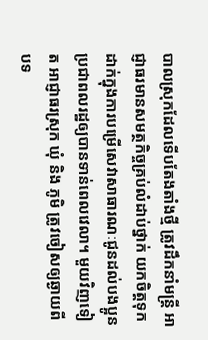បាលស្រុកដែលទើបតែងតាំងថ្មី ត្រូវដឹកនាំមន្ត្រី អាជ្ញាធរមានសមត្ថកិច្ចគ្រប់លំដាប់ថ្នាក់ យកចិត្តទុកដាក់ក្នុងការបម្រើសេវាសាធារណៈជូនដល់បងប្អូនប្រជាពលរដ្ឋឲ្យបានទាន់ពេលវេលា។ មួយវិញទៀត អាជ្ញាធរស្រុក ឃុំ និង ភូមិ ត្រូវចៀសឲ្យឆ្ងាយពី បទ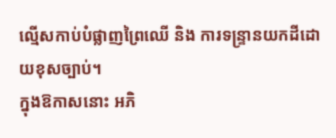ល្មើសកាប់បំផ្លាញព្រៃឈើ និង ការទន្ទ្រានយកដីដោយខុសច្បាប់។
ក្នុងឱកាសនោះ អភិ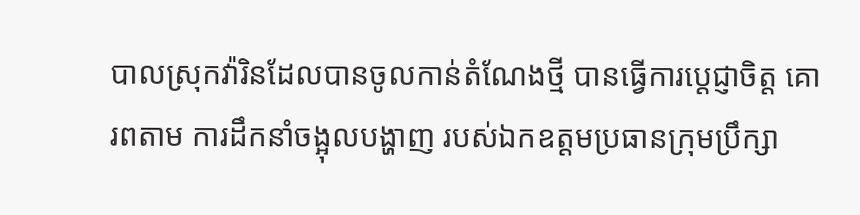បាលស្រុកវ៉ារិនដែលបានចូលកាន់តំណែងថ្មី បានធ្វើការប្ដេជ្ញាចិត្ត គោរពតាម ការដឹកនាំចង្អុលបង្ហាញ របស់ឯកឧត្ដមប្រធានក្រុមប្រឹក្សា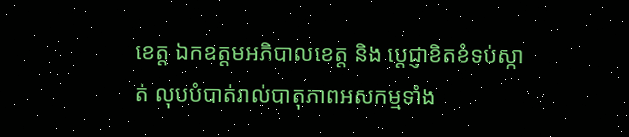ខេត្ត ឯកឧត្ដមអភិបាលខេត្ត និង ប្ដេជ្ញាខិតខំទប់ស្កាត់ លុបបំបាត់រាល់បាតុភាពអសកម្មទាំង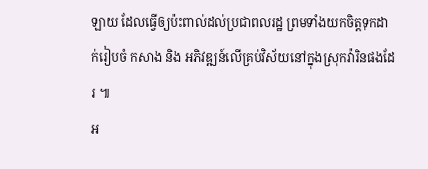ឡាយ ដែលធ្វើឲ្យប៉ះពាល់ដល់ប្រជាពលរដ្ឋ ព្រមទាំងយកចិត្តទុកដាក់រៀបចំ កសាង និង អភិវឌ្ឍន៍លើគ្រប់វិស័យនៅក្នុងស្រុកវ៉ារិនផងដែរ ៕
អ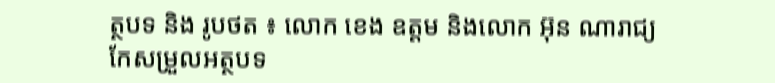ត្ថបទ និង រូបថត ៖ លោក ខេង ឧត្តម និងលោក អ៊ុន ណារាជ្យ
កែសម្រួលអត្ថបទ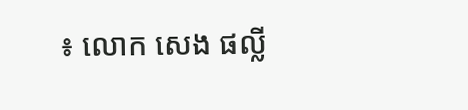៖ លោក សេង ផល្លី